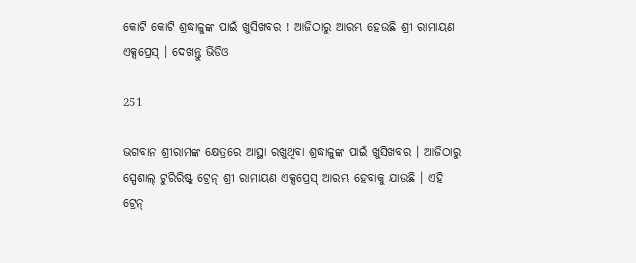କୋଟି କୋଟି ଶ୍ରଦ୍ଧାଳୁଙ୍କ ପାଇଁ ଖୁସିଖବର ! ଆଜିଠାରୁ ଆରମ୍ଭ ହେଉଛି ଶ୍ରୀ ରାମାୟଣ ଏକ୍ସପ୍ରେସ୍ । ଦେଖନ୍ତୁ ଭିଡିଓ

251

ଭଗବାନ ଶ୍ରୀରାମଙ୍କ କ୍ଷେତ୍ରରେ ଆସ୍ଥା ରଖୁଥିବା ଶ୍ରଦ୍ଧାଳୁଙ୍କ ପାଇଁ ଖୁସିଖବର । ଆଜିଠାରୁ ସ୍ପେଶାଲ୍ ଟୁରିରିଷ୍ଟ୍ ଟ୍ରେନ୍ ଶ୍ରୀ ରାମାୟଣ ଏକ୍ସପ୍ରେସ୍ ଆରମ୍ଭ ହେବାକୁ ଯାଉଛି । ଏହି ଟ୍ରେନ୍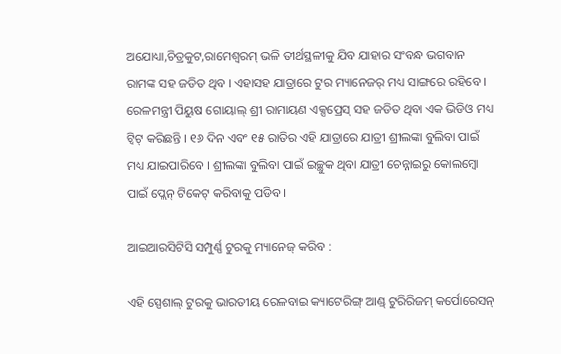ଅଯୋଧ୍ୟା,ଚିତ୍ରକୁଟ,ରାମେଶ୍ୱରମ୍ ଭଳି ତୀର୍ଥସ୍ଥଳୀକୁ ଯିବ ଯାହାର ସଂବନ୍ଧ ଭଗବାନ ରାମଙ୍କ ସହ ଜଡିତ ଥିବ । ଏହାସହ ଯାତ୍ରାରେ ଟୁର ମ୍ୟାନେଜର୍ ମଧ୍ୟ ସାଙ୍ଗରେ ରହିବେ । ରେଳମନ୍ତ୍ରୀ ପିୟୁଷ ଗୋୟାଲ୍ ଶ୍ରୀ ରାମାୟଣ ଏକ୍ସପ୍ରେସ୍ ସହ ଜଡିତ ଥିବା ଏକ ଭିଡିଓ ମଧ୍ୟ ଟ୍ୱିଟ୍ କରିଛନ୍ତି । ୧୬ ଦିନ ଏବଂ ୧୫ ରାତିର ଏହି ଯାତ୍ରାରେ ଯାତ୍ରୀ ଶ୍ରୀଲଙ୍କା ବୁଲିବା ପାଇଁ ମଧ୍ୟ ଯାଇପାରିବେ । ଶ୍ରୀଲଙ୍କା ବୁଲିବା ପାଇଁ ଇଚ୍ଛୁକ ଥିବା ଯାତ୍ରୀ ଚେନ୍ନାଇରୁ କୋଲମ୍ବୋ ପାଇଁ ପ୍ଲେନ୍ ଟିକେଟ୍ କରିବାକୁ ପଡିବ ।

ଆଇଆରସିଟିସି ସମ୍ପୁର୍ଣ୍ଣ ଟୁରକୁ ମ୍ୟାନେଜ୍ କରିବ :

ଏହି ସ୍ପେଶାଲ୍ ଟୁରକୁ ଭାରତୀୟ ରେଳବାଇ କ୍ୟାଟେରିଙ୍ଗ୍ ଆଣ୍ଡ୍ ଟୁରିରିଜମ୍ କର୍ପୋରେସନ୍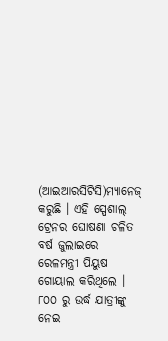(ଆଇଆରସିଟିସି)ମ୍ୟାନେଜ୍ କରୁଛି । ଏହି ସ୍ପେଶାଲ୍ ଟ୍ରେନର ଘୋଷଣା ଚଳିତ ବର୍ଷ ଜୁଲାଇରେ ରେଳମନ୍ତ୍ରୀ ପିୟୁଷ ଗୋୟାଲ କରିଥିଲେ । ୮୦୦ ରୁ ଉର୍ଦ୍ଧ ଯାତ୍ରୀଙ୍କୁ ନେଇ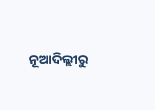ନୂଆଦିଲ୍ଲୀରୁ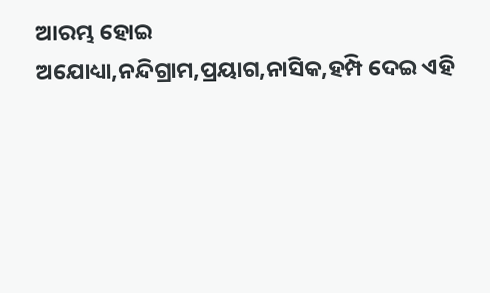ଆରମ୍ଭ ହୋଇ ଅଯୋଧ୍ୟା,ନନ୍ଦିଗ୍ରାମ,ପ୍ରୟାଗ,ନାସିକ,ହମ୍ପି ଦେଇ ଏହି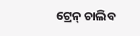ଟ୍ରେନ୍ ଚାଲିବ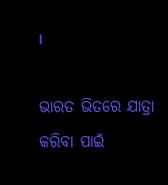।

ଭାରତ ଭିତରେ ଯାତ୍ରା କରିବା ପାଇଁ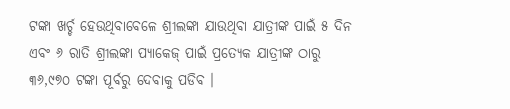ଟଙ୍କା ଖର୍ଚ୍ଚ ହେଉଥିବାବେଳେ ଶ୍ରୀଲଙ୍କା ଯାଉଥିବା ଯାତ୍ରୀଙ୍କ ପାଇଁ ୫ ଦିନ ଏବଂ ୬ ରାତି ଶ୍ରୀଲଙ୍କା ପ୍ୟାକେଜ୍ ପାଇଁ ପ୍ରତ୍ୟେକ ଯାତ୍ରୀଙ୍କ ଠାରୁ ୩୬,୯୭୦ ଟଙ୍କା ପୂର୍ବରୁ ଦେବାକୁ ପଡିବ ।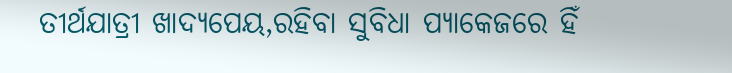ତୀର୍ଥଯାତ୍ରୀ ଖାଦ୍ୟପେୟ,ରହିବା ସୁବିଧା ପ୍ୟାକେଜରେ ହିଁ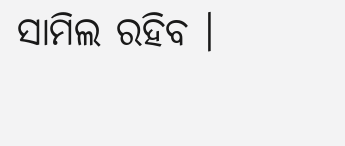ସାମିଲ ରହିବ ।